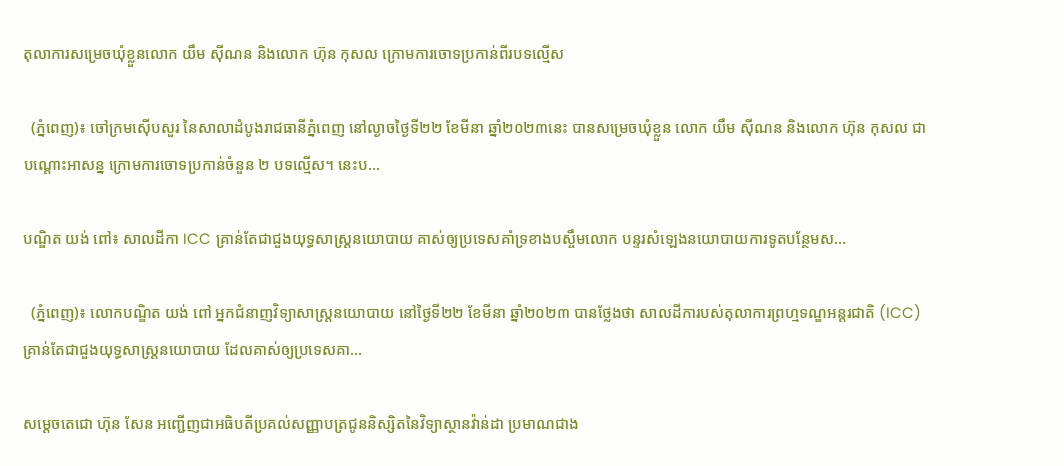តុលាការសម្រេចឃុំខ្លួនលោក យឹម ស៊ីណន និងលោក ហ៊ុន កុសល ក្រោមការចោទប្រកាន់ពីរបទល្មើស

  (ភ្នំពេញ)៖ ចៅក្រមស៊ើបសួរ នៃសាលាដំបូងរាជធានីភ្នំពេញ នៅល្ងាចថ្ងៃទី២២ ខែមីនា ឆ្នាំ២០២៣នេះ បានសម្រេចឃុំខ្លួន លោក យឹម ស៊ីណន និងលោក ហ៊ុន កុសល ជាបណ្តោះអាសន្ន ក្រោមការចោទប្រកាន់ចំនួន ២ បទល្មើស។ នេះប...

បណ្ឌិត យង់ ពៅ៖ សាលដីកា ICC គ្រាន់តែជាជួងយុទ្ធសាស្ត្រនយោបាយ គាស់ឲ្យប្រទេសគាំទ្រខាងបស្ចឹមលោក បន្ទរសំឡេងនយោបាយការទូតបន្ថែមស...

  (ភ្នំពេញ)៖ លោកបណ្ឌិត យង់ ពៅ អ្នកជំនាញវិទ្យាសាស្ត្រនយោបាយ នៅថ្ងៃទី២២ ខែមីនា ឆ្នាំ២០២៣ បានថ្លែងថា សាលដីការបស់តុលាការព្រហ្មទណ្ឌអន្តរជាតិ (ICC) គ្រាន់តែជាជួងយុទ្ធសាស្ត្រនយោបាយ ដែលគាស់ឲ្យប្រទេសគា...

សម្ដេចតេជោ ហ៊ុន សែន អញ្ជើញជាអធិបតីប្រគល់សញ្ញាបត្រជូននិស្សិតនៃវិទ្យាស្ថានវ៉ាន់ដា ប្រមាណជាង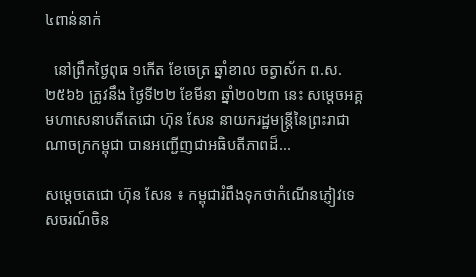៤ពាន់នាក់

  នៅព្រឹកថ្ងៃពុធ ១កើត ខែចេត្រ ឆ្នាំខាល ចត្វាស័ក ព.ស. ២៥៦៦ ត្រូវនឹង ថ្ងៃទី២២ ខែមីនា ឆ្នាំ២០២៣ នេះ សម្តេចអគ្គមហាសេនាបតីតេជោ ហ៊ុន សែន នាយករដ្ឋមន្ត្រីនៃព្រះរាជាណាចក្រកម្ពុជា បានអញ្ជើញជាអធិបតីភាពដ៏...

សម្តេចតេជោ ហ៊ុន សែន ៖ កម្ពុជារំពឹងទុកថាកំណើនភ្ញៀវទេសចរណ៍ចិន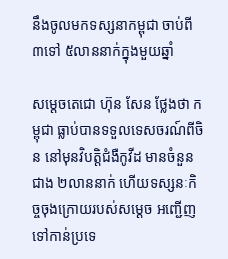នឹងចូលមកទស្សនាកម្ពុជា ចាប់ពី ៣ទៅ ៥លាននាក់ក្នុងមួយឆ្នាំ

សម្តេចតេជោ ហ៊ុន សែន ថ្លែងថា កម្ពុជា ធ្លាប់បានទទួលទេសចរណ៍ពីចិន នៅមុនវិបត្តិជំងឺកូវីដ មានចំនួនជាង ២លាននាក់ ហើយទស្សនៈកិច្ចចុងក្រោយរបស់សម្តេច អញ្ជើញទៅកាន់ប្រទេ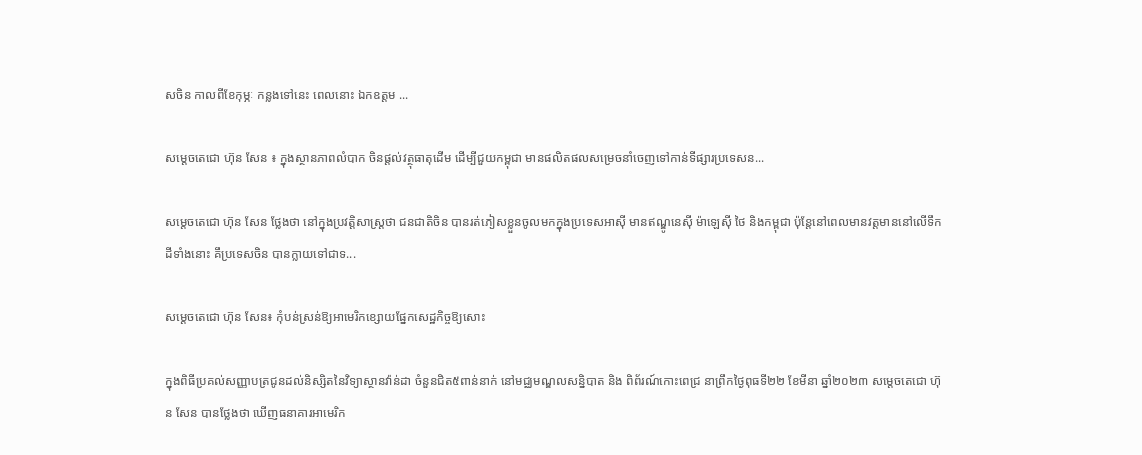សចិន កាលពីខែកុម្ភៈ កន្លងទៅនេះ ពេលនោះ ឯកឧត្តម ...

សម្តេចតេជោ ហ៊ុន សែន ៖ ក្នុងស្ថានភាពលំបាក ចិនផ្តល់វត្ថុធាតុដើម ដើម្បីជួយកម្ពុជា មានផលិតផលសម្រេចនាំចេញទៅកាន់ទីផ្សារប្រទេសន...

សម្តេចតេជោ ហ៊ុន សែន ថ្លែងថា នៅក្នុងប្រវត្តិសាស្ត្រថា ជនជាតិចិន បានរត់ភៀសខ្លួនចូលមកក្នុងប្រទេសអាស៊ី មានឥណ្ឌូនេស៊ី ម៉ាឡេស៊ី ថៃ និងកម្ពុជា ប៉ុន្តែនៅពេលមានវត្តមាននៅលើទឹកដីទាំងនោះ គឹប្រទេសចិន បានក្លាយទៅជាទ...

សម្ដេចតេជោ ហ៊ុន សែន៖ កុំបន់ស្រន់ឱ្យអាមេរិកខ្សោយផ្នែកសេដ្ឋកិច្ចឱ្យសោះ

ក្នុងពិធីប្រគល់សញ្ញាបត្រជូនដល់និស្សិតនៃវិទ្យាស្ថានវ៉ាន់ដា ចំនួនជិត៥ពាន់នាក់ នៅមជ្ឈមណ្ឌលសន្និបាត និង ពិព័រណ៍កោះពេជ្រ នាព្រឹកថ្ងៃពុធទី២២ ខែមីនា ឆ្នាំ២០២៣ សម្តេចតេជោ ហ៊ុន សែន បានថ្លែងថា ឃើញធនាគារអាមេរិក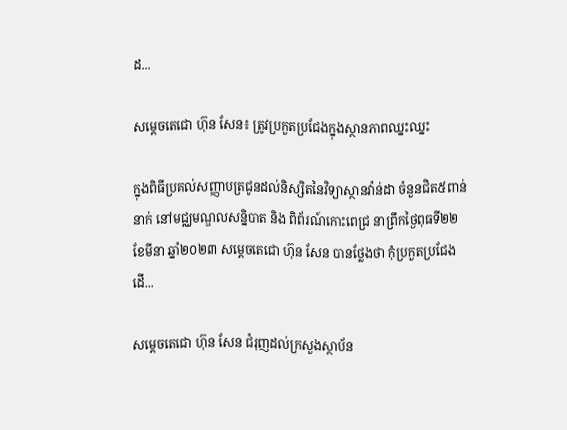ដ...

សម្ដេចតេជោ ហ៊ុន សែន៖ ត្រូវប្រកួតប្រជែងក្នុងស្ថានភាពឈ្នះឈ្នះ

ក្នុងពិធីប្រគល់សញ្ញាបត្រជូនដល់និស្សិតនៃវិទ្យាស្ថានវ៉ាន់ដា ចំនួនជិត៥ពាន់នាក់ នៅមជ្ឈមណ្ឌលសន្និបាត និង ពិព័រណ៍កោះពេជ្រ នាព្រឹកថ្ងៃពុធទី២២ ខែមីនា ឆ្នាំ២០២៣ សម្តេចតេជោ ហ៊ុន សែន បានថ្លែងថា កុំប្រកួតប្រជែងដើ...

សម្ដេចតេជោ ហ៊ុន សែន ជំរុញដល់ក្រសួងស្ថាប័ន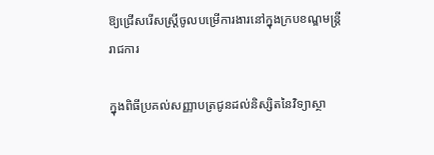ឱ្យជ្រើសរើសស្ដ្រីចូលបម្រើការងារនៅក្នុងក្របខណ្ឌមន្រ្ដីរាជការ

ក្នុងពិធីប្រគល់សញ្ញាបត្រជូនដល់និស្សិតនៃវិទ្យាស្ថា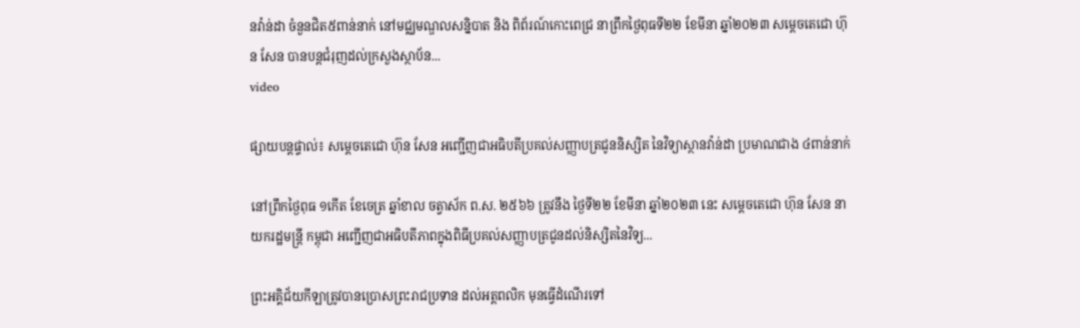នវ៉ាន់ដា ចំនួនជិត៥ពាន់នាក់ នៅមជ្ឈមណ្ឌលសន្និបាត និង ពិព័រណ៍កោះពេជ្រ នាព្រឹកថ្ងៃពុធទី២២ ខែមីនា ឆ្នាំ២០២៣ សម្តេចតេជោ ហ៊ុន សែន បានបន្តជំរុញដល់ក្រសួងស្ថាប័ន...
video

ផ្សាយបន្តផ្ទាល់៖ សម្ដេចតេជោ ហ៊ុន សែន អញ្ជើញជាអធិបតីប្រគល់សញ្ញាបត្រជូននិស្សិត នៃវិទ្យាស្ថានវ៉ាន់ដា ប្រមាណជាង ៤ពាន់នាក់

នៅព្រឹកថ្ងៃពុធ ១កើត ខែចេត្រ ឆ្នាំខាល ចត្វាស័ក ព.ស. ២៥៦៦ ត្រូវនឹង ថ្ងៃទី២២ ខែមីនា ឆ្នាំ២០២៣ នេះ សម្តេចតេជោ ហ៊ុន សែន នាយករដ្ឋមន្ត្រី កម្ពុជា អញ្ជើញជាអធិបតីភាពក្នុងពិធីប្រគល់សញ្ញាបត្រជូនដល់និស្សិតនៃវិទ្យ...

ព្រះអគ្គិជ័យកីឡាត្រូវបានប្រោសព្រះរាជប្រទាន ដល់អត្តពលិក មុនធ្វើដំណើរទៅ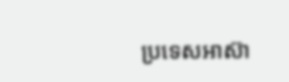ប្រទេសអាស៊ា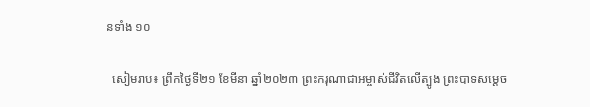នទាំង ១០

  សៀមរាប៖ ព្រឹកថ្ងៃទី២១ ខែមីនា ឆ្នាំ២០២៣ ព្រះករុណាជាអម្ចាស់ជីវិតលើត្បូង ព្រះបាទសម្តេច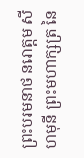ព្រះបរមនាថ នរោត្តម សីហមុនី ព្រះមហាក្សត្រ នៃ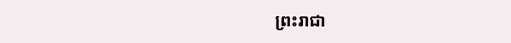ព្រះរាជា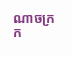ណាចក្រក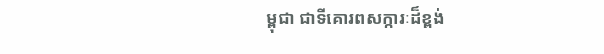ម្ពុជា ជាទីគោរពសក្ការៈដ៏ខ្ពង់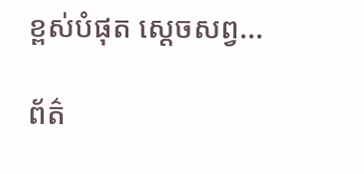ខ្ពស់បំផុត ស្តេចសព្វ...

ព័ត៌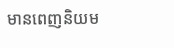មានពេញនិយម